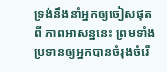ទ្រង់នឹងនាំអ្នកឲ្យចៀសផុតពី ភាពអាសន្ននេះ ព្រមទាំងប្រទានឲ្យអ្នកបានចំរុងចំរើ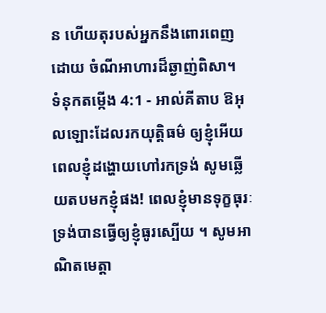ន ហើយតុរបស់អ្នកនឹងពោរពេញដោយ ចំណីអាហារដ៏ឆ្ងាញ់ពិសា។
ទំនុកតម្កើង 4:1 - អាល់គីតាប ឱអុលឡោះដែលរកយុត្តិធម៌ ឲ្យខ្ញុំអើយ ពេលខ្ញុំដង្ហោយហៅរកទ្រង់ សូមឆ្លើយតបមកខ្ញុំផង! ពេលខ្ញុំមានទុក្ខធុរៈ ទ្រង់បានធ្វើឲ្យខ្ញុំធូរស្បើយ ។ សូមអាណិតមេត្តា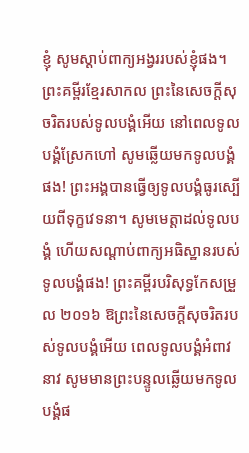ខ្ញុំ សូមស្តាប់ពាក្យអង្វររបស់ខ្ញុំផង។ ព្រះគម្ពីរខ្មែរសាកល ព្រះនៃសេចក្ដីសុចរិតរបស់ទូលបង្គំអើយ នៅពេលទូលបង្គំស្រែកហៅ សូមឆ្លើយមកទូលបង្គំផង! ព្រះអង្គបានធ្វើឲ្យទូលបង្គំធូរស្បើយពីទុក្ខវេទនា។ សូមមេត្តាដល់ទូលបង្គំ ហើយសណ្ដាប់ពាក្យអធិស្ឋានរបស់ទូលបង្គំផង! ព្រះគម្ពីរបរិសុទ្ធកែសម្រួល ២០១៦ ឱព្រះនៃសេចក្ដីសុចរិតរបស់ទូលបង្គំអើយ ពេលទូលបង្គំអំពាវនាវ សូមមានព្រះបន្ទូលឆ្លើយមកទូលបង្គំផ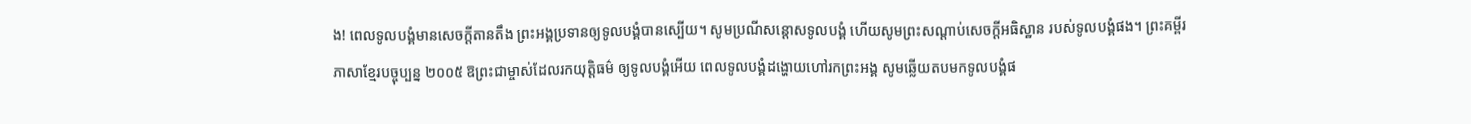ង! ពេលទូលបង្គំមានសេចក្ដីតានតឹង ព្រះអង្គប្រទានឲ្យទូលបង្គំបានស្បើយ។ សូមប្រណីសន្ដោសទូលបង្គំ ហើយសូមព្រះសណ្ដាប់សេចក្ដីអធិស្ឋាន របស់ទូលបង្គំផង។ ព្រះគម្ពីរភាសាខ្មែរបច្ចុប្បន្ន ២០០៥ ឱព្រះជាម្ចាស់ដែលរកយុត្តិធម៌ ឲ្យទូលបង្គំអើយ ពេលទូលបង្គំដង្ហោយហៅរកព្រះអង្គ សូមឆ្លើយតបមកទូលបង្គំផ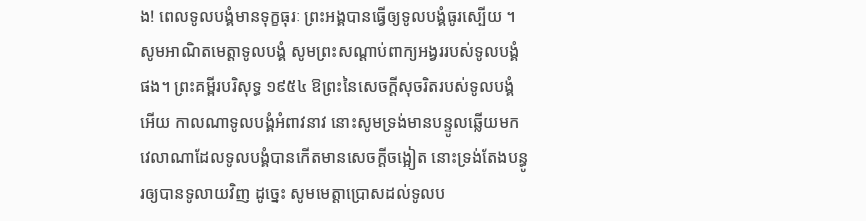ង! ពេលទូលបង្គំមានទុក្ខធុរៈ ព្រះអង្គបានធ្វើឲ្យទូលបង្គំធូរស្បើយ ។ សូមអាណិតមេត្តាទូលបង្គំ សូមព្រះសណ្ដាប់ពាក្យអង្វររបស់ទូលបង្គំផង។ ព្រះគម្ពីរបរិសុទ្ធ ១៩៥៤ ឱព្រះនៃសេចក្ដីសុចរិតរបស់ទូលបង្គំអើយ កាលណាទូលបង្គំអំពាវនាវ នោះសូមទ្រង់មានបន្ទូលឆ្លើយមក វេលាណាដែលទូលបង្គំបានកើតមានសេចក្ដីចង្អៀត នោះទ្រង់តែងបន្ធូរឲ្យបានទូលាយវិញ ដូច្នេះ សូមមេត្តាប្រោសដល់ទូលប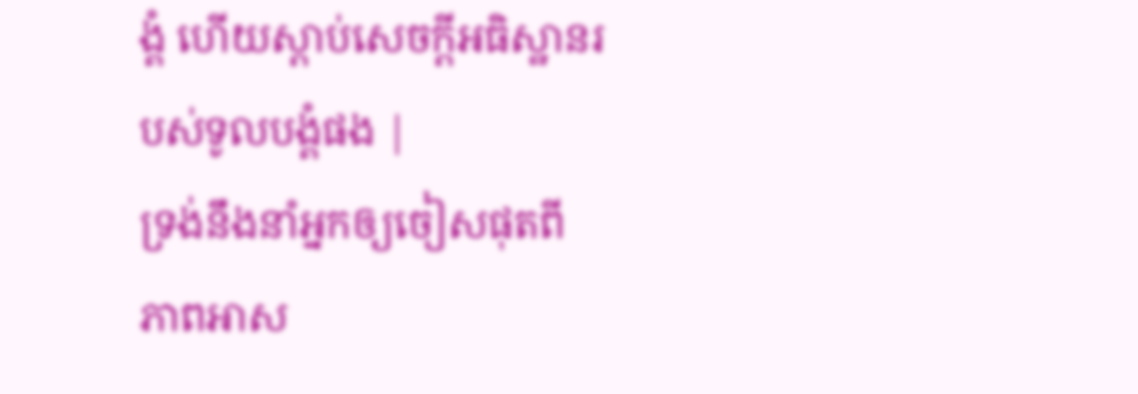ង្គំ ហើយស្តាប់សេចក្ដីអធិស្ឋានរបស់ទូលបង្គំផង |
ទ្រង់នឹងនាំអ្នកឲ្យចៀសផុតពី ភាពអាស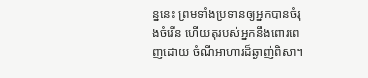ន្ននេះ ព្រមទាំងប្រទានឲ្យអ្នកបានចំរុងចំរើន ហើយតុរបស់អ្នកនឹងពោរពេញដោយ ចំណីអាហារដ៏ឆ្ងាញ់ពិសា។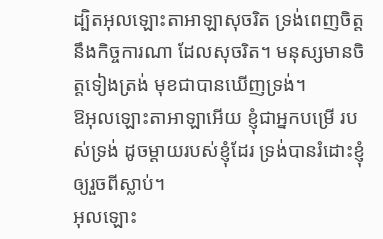ដ្បិតអុលឡោះតាអាឡាសុចរិត ទ្រង់ពេញចិត្តនឹងកិច្ចការណា ដែលសុចរិត។ មនុស្សមានចិត្តទៀងត្រង់ មុខជាបានឃើញទ្រង់។
ឱអុលឡោះតាអាឡាអើយ ខ្ញុំជាអ្នកបម្រើ របស់ទ្រង់ ដូចម្ដាយរបស់ខ្ញុំដែរ ទ្រង់បានរំដោះខ្ញុំឲ្យរួចពីស្លាប់។
អុលឡោះ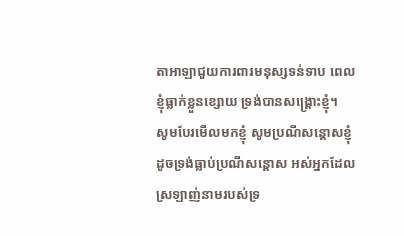តាអាឡាជួយការពារមនុស្សទន់ទាប ពេលខ្ញុំធ្លាក់ខ្លួនខ្សោយ ទ្រង់បានសង្គ្រោះខ្ញុំ។
សូមបែរមើលមកខ្ញុំ សូមប្រណីសន្ដោសខ្ញុំ ដូចទ្រង់ធ្លាប់ប្រណីសន្ដោស អស់អ្នកដែលស្រឡាញ់នាមរបស់ទ្រ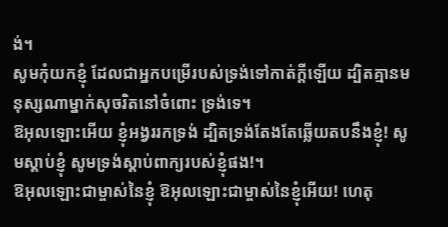ង់។
សូមកុំយកខ្ញុំ ដែលជាអ្នកបម្រើរបស់ទ្រង់ទៅកាត់ក្តីឡើយ ដ្បិតគ្មានមនុស្សណាម្នាក់សុចរិតនៅចំពោះ ទ្រង់ទេ។
ឱអុលឡោះអើយ ខ្ញុំអង្វររកទ្រង់ ដ្បិតទ្រង់តែងតែឆ្លើយតបនឹងខ្ញុំ! សូមស្តាប់ខ្ញុំ សូមទ្រង់ស្តាប់ពាក្យរបស់ខ្ញុំផង!។
ឱអុលឡោះជាម្ចាស់នៃខ្ញុំ ឱអុលឡោះជាម្ចាស់នៃខ្ញុំអើយ! ហេតុ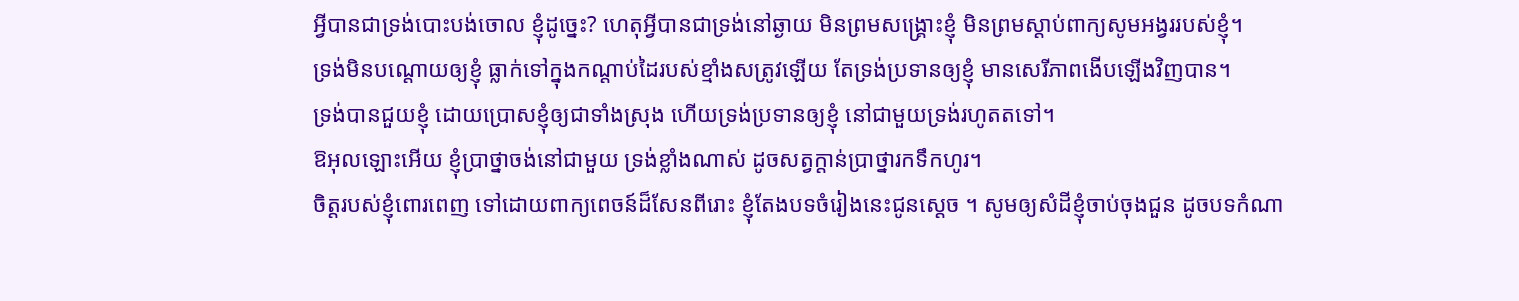អ្វីបានជាទ្រង់បោះបង់ចោល ខ្ញុំដូច្នេះ? ហេតុអ្វីបានជាទ្រង់នៅឆ្ងាយ មិនព្រមសង្គ្រោះខ្ញុំ មិនព្រមស្ដាប់ពាក្យសូមអង្វររបស់ខ្ញុំ។
ទ្រង់មិនបណ្តោយឲ្យខ្ញុំ ធ្លាក់ទៅក្នុងកណ្ដាប់ដៃរបស់ខ្មាំងសត្រូវឡើយ តែទ្រង់ប្រទានឲ្យខ្ញុំ មានសេរីភាពងើបឡើងវិញបាន។
ទ្រង់បានជួយខ្ញុំ ដោយប្រោសខ្ញុំឲ្យជាទាំងស្រុង ហើយទ្រង់ប្រទានឲ្យខ្ញុំ នៅជាមួយទ្រង់រហូតតទៅ។
ឱអុលឡោះអើយ ខ្ញុំប្រាថ្នាចង់នៅជាមួយ ទ្រង់ខ្លាំងណាស់ ដូចសត្វក្តាន់ប្រាថ្នារកទឹកហូរ។
ចិត្តរបស់ខ្ញុំពោរពេញ ទៅដោយពាក្យពេចន៍ដ៏សែនពីរោះ ខ្ញុំតែងបទចំរៀងនេះជូនស្តេច ។ សូមឲ្យសំដីខ្ញុំចាប់ចុងជួន ដូចបទកំណា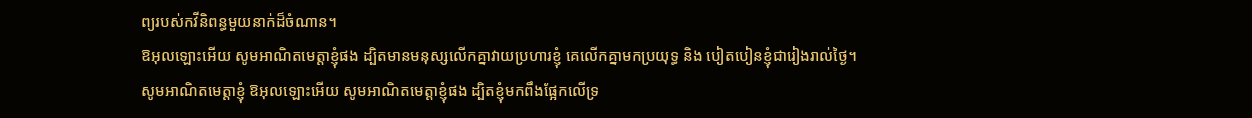ព្យរបស់កវីនិពន្ធមួយនាក់ដ៏ចំណាន។
ឱអុលឡោះអើយ សូមអាណិតមេត្តាខ្ញុំផង ដ្បិតមានមនុស្សលើកគ្នាវាយប្រហារខ្ញុំ គេលើកគ្នាមកប្រយុទ្ធ និង បៀតបៀនខ្ញុំជារៀងរាល់ថ្ងៃ។
សូមអាណិតមេត្តាខ្ញុំ ឱអុលឡោះអើយ សូមអាណិតមេត្តាខ្ញុំផង ដ្បិតខ្ញុំមកពឹងផ្អែកលើទ្រ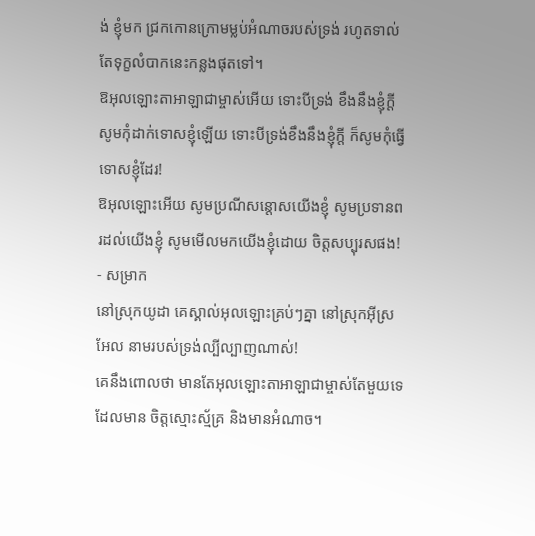ង់ ខ្ញុំមក ជ្រកកោនក្រោមម្លប់អំណាចរបស់ទ្រង់ រហូតទាល់តែទុក្ខលំបាកនេះកន្លងផុតទៅ។
ឱអុលឡោះតាអាឡាជាម្ចាស់អើយ ទោះបីទ្រង់ ខឹងនឹងខ្ញុំក្តី សូមកុំដាក់ទោសខ្ញុំឡើយ ទោះបីទ្រង់ខឹងនឹងខ្ញុំក្តី ក៏សូមកុំធ្វើទោសខ្ញុំដែរ!
ឱអុលឡោះអើយ សូមប្រណីសន្ដោសយើងខ្ញុំ សូមប្រទានពរដល់យើងខ្ញុំ សូមមើលមកយើងខ្ញុំដោយ ចិត្តសប្បុរសផង! - សម្រាក
នៅស្រុកយូដា គេស្គាល់អុលឡោះគ្រប់ៗគ្នា នៅស្រុកអ៊ីស្រអែល នាមរបស់ទ្រង់ល្បីល្បាញណាស់!
គេនឹងពោលថា មានតែអុលឡោះតាអាឡាជាម្ចាស់តែមួយទេ ដែលមាន ចិត្តស្មោះស្ម័គ្រ និងមានអំណាច។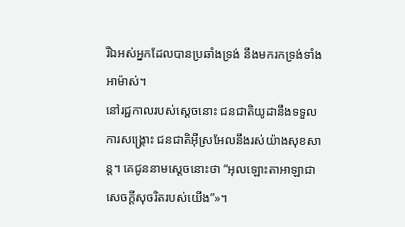រីឯអស់អ្នកដែលបានប្រឆាំងទ្រង់ នឹងមករកទ្រង់ទាំងអាម៉ាស់។
នៅរជ្ជកាលរបស់ស្តេចនោះ ជនជាតិយូដានឹងទទួលការសង្គ្រោះ ជនជាតិអ៊ីស្រអែលនឹងរស់យ៉ាងសុខសាន្ត។ គេជូននាមស្តេចនោះថា “អុលឡោះតាអាឡាជាសេចក្ដីសុចរិតរបស់យើង”»។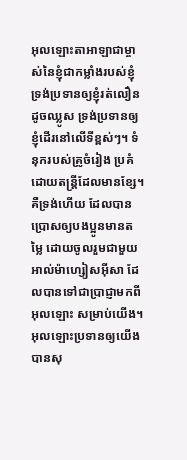អុលឡោះតាអាឡាជាម្ចាស់នៃខ្ញុំជាកម្លាំងរបស់ខ្ញុំ ទ្រង់ប្រទានឲ្យខ្ញុំរត់លឿនដូចឈ្លូស ទ្រង់ប្រទានឲ្យខ្ញុំដើរនៅលើទីខ្ពស់ៗ។ ទំនុករបស់គ្រូចំរៀង ប្រគំដោយតន្ត្រីដែលមានខ្សែ។
គឺទ្រង់ហើយ ដែលបានប្រោសឲ្យបងប្អូនមានតម្លៃ ដោយចូលរួមជាមួយអាល់ម៉ាហ្សៀសអ៊ីសា ដែលបានទៅជាប្រាជ្ញាមកពីអុលឡោះ សម្រាប់យើង។ អុលឡោះប្រទានឲ្យយើងបានសុ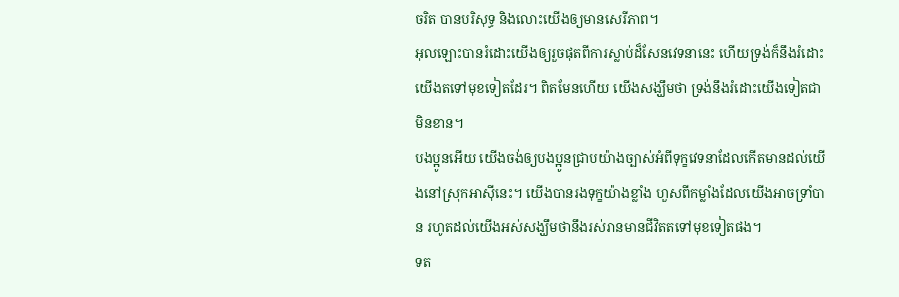ចរិត បានបរិសុទ្ធ និងលោះយើងឲ្យមានសេរីភាព។
អុលឡោះបានរំដោះយើងឲ្យរួចផុតពីការស្លាប់ដ៏សែនវេទនានេះ ហើយទ្រង់ក៏នឹងរំដោះយើងតទៅមុខទៀតដែរ។ ពិតមែនហើយ យើងសង្ឃឹមថា ទ្រង់នឹងរំដោះយើងទៀតជាមិនខាន។
បងប្អូនអើយ យើងចង់ឲ្យបងប្អូនជ្រាបយ៉ាងច្បាស់អំពីទុក្ខវេទនាដែលកើតមានដល់យើងនៅស្រុកអាស៊ីនេះ។ យើងបានរងទុក្ខយ៉ាងខ្លាំង ហួសពីកម្លាំងដែលយើងអាចទ្រាំបាន រហូតដល់យើងអស់សង្ឃឹមថានឹងរស់រានមានជីវិតតទៅមុខទៀតផង។
ទត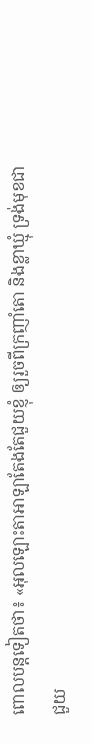ពោលបន្តទៀតថា៖ «អុលឡោះតាអាឡាតែងតែជួយខ្ញុំ ឲ្យរួចពីក្រញាំតោ និងខ្លាឃ្មុំ ទ្រង់មុខជាជួយ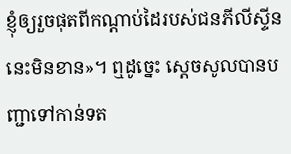ខ្ញុំឲ្យរួចផុតពីកណ្តាប់ដៃរបស់ជនភីលីស្ទីននេះមិនខាន»។ ឮដូច្នេះ ស្តេចសូលបានបញ្ជាទៅកាន់ទត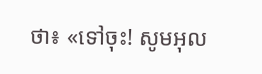ថា៖ «ទៅចុះ! សូមអុល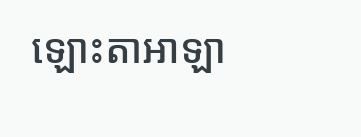ឡោះតាអាឡា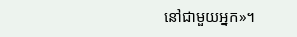នៅជាមួយអ្នក»។